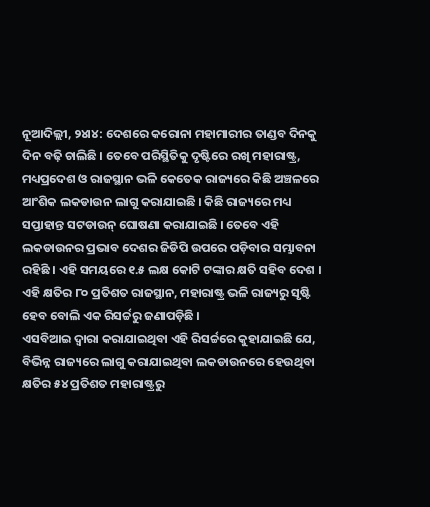ନୂଆଦିଲ୍ଲୀ, ୨୪ା୪: ଦେଶରେ କରୋନା ମହାମାରୀର ତାଣ୍ଡବ ଦିନକୁ ଦିନ ବଢ଼ି ଚାଲିଛି । ତେବେ ପରିସ୍ଥିତିକୁ ଦୃଷ୍ଟିରେ ରଖି ମହାରାଷ୍ଟ୍ର, ମଧ୍ୟପ୍ରଦେଶ ଓ ରାଜସ୍ଥାନ ଭଳି କେତେକ ରାଜ୍ୟରେ କିଛି ଅଞ୍ଚଳରେ ଆଂଶିକ ଲକଡାଉନ ଲାଗୁ କରାଯାଇଛି । କିଛି ରାଜ୍ୟରେ ମଧ୍ୟ ସପ୍ତାହାନ୍ତ ସଟଡାଉନ୍ ଘୋଷଣା କରାଯାଇଛି । ତେବେ ଏହି ଲକଡାଉନର ପ୍ରଭାବ ଦେଶର ଜିଡିପି ଉପରେ ପଡ଼ିବାର ସମ୍ଭାବନା ରହିଛି । ଏହି ସମୟରେ ୧.୫ ଲକ୍ଷ କୋଟି ଟଙ୍କାର କ୍ଷତି ସହିବ ଦେଶ । ଏହି କ୍ଷତିର ୮୦ ପ୍ରତିଶତ ରାଜସ୍ଥାନ, ମହାରାଷ୍ଟ୍ର ଭଳି ରାଜ୍ୟରୁ ସୃଷ୍ଟି ହେବ ବୋଲି ଏକ ରିସର୍ଚ୍ଚରୁ ଜଣାପଡ଼ିଛି ।
ଏସବିଆଇ ଦ୍ୱାରା କରାଯାଇଥିବା ଏହି ରିସର୍ଚ୍ଚରେ କୁହାଯାଇଛି ଯେ, ବିଭିନ୍ନ ରାଜ୍ୟରେ ଲାଗୁ କରାଯାଇଥିବା ଲକଡାଉନରେ ହେଉଥିବା କ୍ଷତିର ୫୪ ପ୍ରତିଶତ ମହାରାଷ୍ଟ୍ରରୁ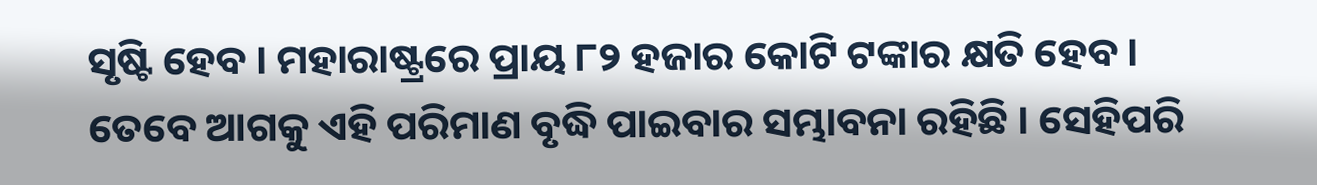ସୃଷ୍ଟି ହେବ । ମହାରାଷ୍ଟ୍ରରେ ପ୍ରାୟ ୮୨ ହଜାର କୋଟି ଟଙ୍କାର କ୍ଷତି ହେବ । ତେବେ ଆଗକୁ ଏହି ପରିମାଣ ବୃଦ୍ଧି ପାଇବାର ସମ୍ଭାବନା ରହିଛି । ସେହିପରି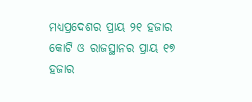ମଧ୍ୟପ୍ରଦେଶର ପ୍ରାୟ ୨୧ ହଜାର କୋଟି ଓ ରାଜସ୍ଥାନର ପ୍ରାୟ ୧୭ ହଜାର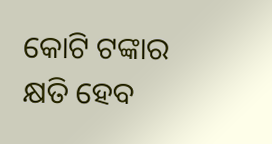କୋଟି ଟଙ୍କାର କ୍ଷତି ହେବ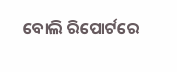ବୋଲି ରିପୋର୍ଟରେ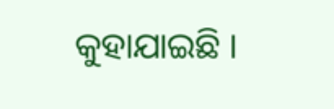କୁହାଯାଇଛି ।